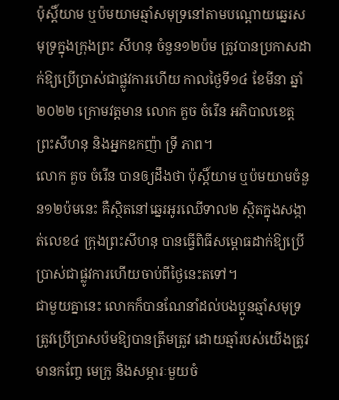ប៉ុស្តិ៍យាម ឬប៉មយាមឆ្មាំសមុទ្រនៅតាមបណ្តោយឆ្នេរសមុទ្រក្នុងក្រុងព្រះ សីហនុ ចំនួន១២ប៉ម ត្រូវបានប្រកាសដាក់ឱ្យប្រើប្រាស់ជាផ្លូវការហើយ កាលថ្ងៃទី១៤ ខែមីនា ឆ្នាំ២០២២ ក្រោមវត្តមាន លោក គួច ចំរើន អភិបាលខេត្តព្រះសីហនុ និងអ្នកឧកញ៉ា ទ្រី ភាព។
លោក គួច ចំរើន បានឲ្យដឹងថា ប៉ុស្តិ៍យាម ឬប៉មយាមចំនួន១២ប៉មនេះ គឺស្ថិតនៅឆ្នេរអូរឈើទាល២ ស្ថិតក្នុងសង្កាត់លេខ៤ ក្រុងព្រះសីហនុ បានធ្វើពិធីសម្ពោធដាក់ឱ្យប្រើប្រាស់ជាផ្លូវការហើយចាប់ពីថ្ងៃនេះតទៅ។
ជាមួយគ្នានេះ លោកក៏បានណែនាំដល់បងប្អូនឆ្មាំសមុទ្រ ត្រូវប្រើប្រាសប៉មឱ្យបានត្រឹមត្រូវ ដោយឆ្មាំរបស់យើងត្រូវមានកញ្ចែ មេក្រូ និងសម្ភារៈមួយចំ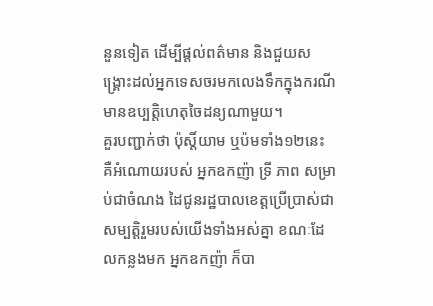នួនទៀត ដើម្បីផ្តល់ពត៌មាន និងជួយសង្គ្រោះដល់អ្នកទេសចរមកលេងទឹកក្នុងករណីមានឧប្បត្តិហេតុចៃដន្យណាមួយ។
គួរបញ្ជាក់ថា ប៉ុស្តិ៍យាម ឬប៉មទាំង១២នេះ គឺអំណោយរបស់ អ្នកឧកញ៉ា ទ្រី ភាព សម្រាប់ជាចំណង ដៃជូនរដ្ឋបាលខេត្តប្រើប្រាស់ជាសម្បត្តិរួមរបស់យើងទាំងអស់គ្នា ខណៈដែលកន្លងមក អ្នកឧកញ៉ា ក៏បា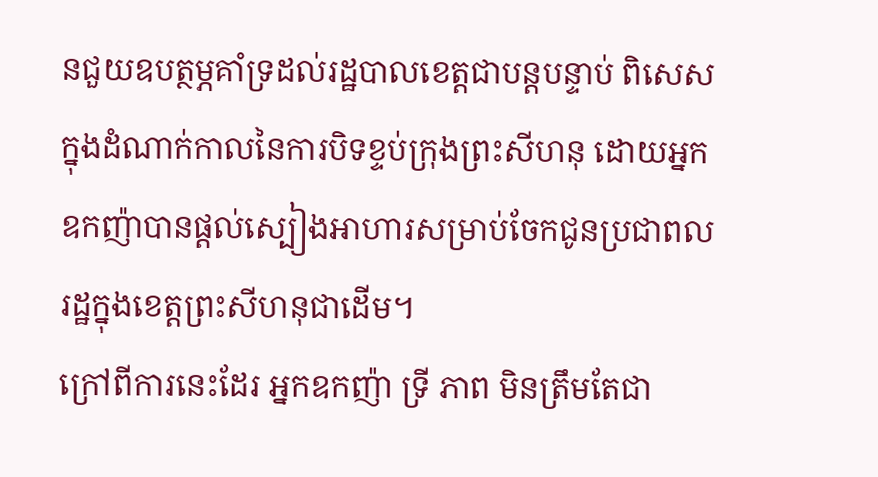នជួយឧបត្ថម្ភគាំទ្រដល់រដ្ឋបាលខេត្តជាបន្តបន្ទាប់ ពិសេសក្នុងដំណាក់កាលនៃការបិទខ្ទប់ក្រុងព្រះសីហនុ ដោយអ្នកឧកញ៉ាបានផ្តល់ស្បៀងអាហារសម្រាប់ចែកជូនប្រជាពលរដ្ឋក្នុងខេត្តព្រះសីហនុជាដើម។
ក្រៅពីការនេះដែរ អ្នកឧកញ៉ា ទ្រី ភាព មិនត្រឹមតែជា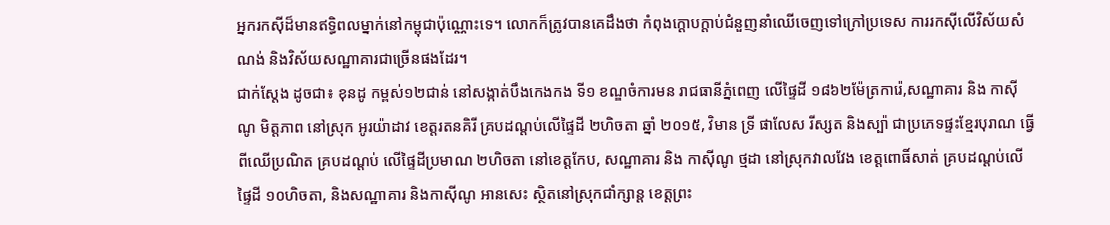អ្នករកស៊ីដ៏មានឥទ្ធិពលម្នាក់នៅកម្ពុជាប៉ុណ្ណោះទេ។ លោកក៏ត្រូវបានគេដឹងថា កំពុងក្តោបក្តាប់ជំនួញនាំឈើចេញទៅក្រៅប្រទេស ការរកស៊ីលើវិស័យសំណង់ និងវិស័យសណ្ឋាគារជាច្រើនផងដែរ។
ជាក់ស្តែង ដូចជា៖ ខុនដូ កម្ពស់១២ជាន់ នៅសង្កាត់បឹងកេងកង ទី១ ខណ្ឌចំការមន រាជធានីភ្នំពេញ លើផ្ទៃដី ១៨៦២ម៉ែត្រការ៉េ,សណ្ឋាគារ និង កាស៊ីណូ មិត្តភាព នៅស្រុក អូរយ៉ាដាវ ខេត្តរតនគិរី គ្របដណ្ដប់លើផ្ទៃដី ២ហិចតា ឆ្នាំ ២០១៥, វិមាន ទ្រី ផាលែស រីស្សត និងស្ប៉ា ជាប្រភេទផ្ទះខ្មែរបុរាណ ធ្វើពីឈើប្រណិត គ្របដណ្ដប់ លើផ្ទៃដីប្រមាណ ២ហិចតា នៅខេត្តកែប, សណ្ឋាគារ និង កាស៊ីណូ ថ្មដា នៅស្រុកវាលវែង ខេត្តពោធិ៍សាត់ គ្របដណ្ដប់លើផ្ទៃដី ១០ហិចតា, និងសណ្ឋាគារ និងកាស៊ីណូ អានសេះ ស្ថិតនៅស្រុកជាំក្សាន្ត ខេត្តព្រះ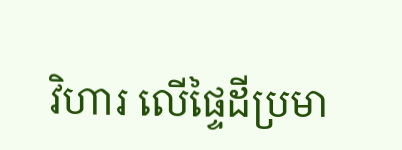វិហារ លើផ្ទៃដីប្រមា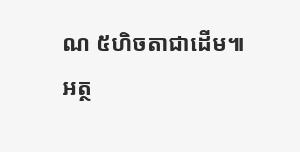ណ ៥ហិចតាជាដើម៕
អត្ថ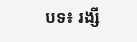បទ៖ រង្សី